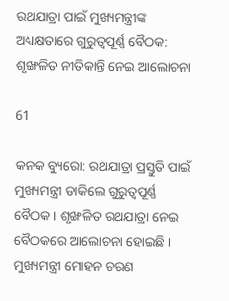ରଥଯାତ୍ରା ପାଇଁ ମୁଖ୍ୟମନ୍ତ୍ରୀଙ୍କ ଅଧ୍ୟକ୍ଷତାରେ ଗୁରୁତ୍ୱପୂର୍ଣ୍ଣ ବୈଠକ: ଶୃଙ୍ଖଳିତ ନୀତିକାନ୍ତି ନେଇ ଆଲୋଚନା

61

କନକ ବ୍ୟୁରୋ: ରଥଯାତ୍ରା ପ୍ରସ୍ତୁତି ପାଇଁ ମୁଖ୍ୟମନ୍ତ୍ରୀ ଡାକିଲେ ଗୁରୁତ୍ୱପୂର୍ଣ୍ଣ ବୈଠକ । ଶୃଙ୍ଖଳିତ ରଥଯାତ୍ରା ନେଇ ବୈଠକରେ ଆଲୋଚନା ହୋଇଛି । ମୁଖ୍ୟମନ୍ତ୍ରୀ ମୋହନ ଚରଣ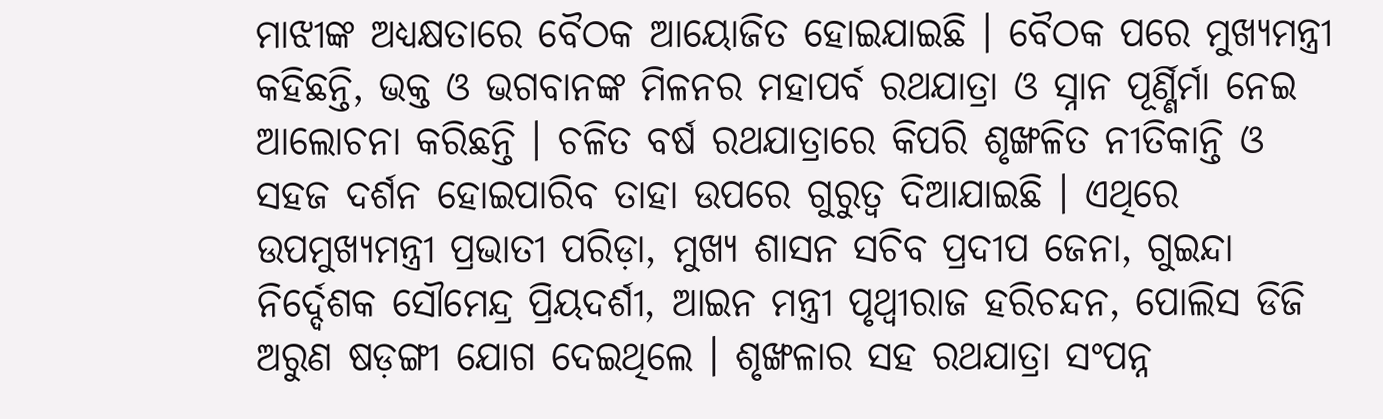ମାଝୀଙ୍କ ଅଧ୍ୟକ୍ଷତାରେ ବୈଠକ ଆୟୋଜିତ ହୋଇଯାଇଛି । ବୈଠକ ପରେ ମୁଖ୍ୟମନ୍ତ୍ରୀ କହିଛନ୍ତି, ଭକ୍ତ ଓ ଭଗବାନଙ୍କ ମିଳନର ମହାପର୍ବ ରଥଯାତ୍ରା ଓ ସ୍ନାନ ପୂର୍ଣ୍ଣିର୍ମା ନେଇ ଆଲୋଚନା କରିଛନ୍ତି । ଚଳିତ ବର୍ଷ ରଥଯାତ୍ରାରେ କିପରି ଶୃଙ୍ଖଳିତ ନୀତିକାନ୍ତି ଓ ସହଜ ଦର୍ଶନ ହୋଇପାରିବ ତାହା ଉପରେ ଗୁରୁତ୍ୱ ଦିଆଯାଇଛି । ଏଥିରେ ଉପମୁଖ୍ୟମନ୍ତ୍ରୀ ପ୍ରଭାତୀ ପରିଡ଼ା, ମୁଖ୍ୟ ଶାସନ ସଚିବ ପ୍ରଦୀପ ଜେନା, ଗୁଇନ୍ଦା ନିର୍ଦ୍ଦେଶକ ସୌମେନ୍ଦ୍ର ପ୍ରିୟଦର୍ଶୀ, ଆଇନ ମନ୍ତ୍ରୀ ପୃଥ୍ୱୀରାଜ ହରିଚନ୍ଦନ, ପୋଲିସ ଡିଜି ଅରୁଣ ଷଡ଼ଙ୍ଗୀ ଯୋଗ ଦେଇଥିଲେ । ଶୃଙ୍ଖଳାର ସହ ରଥଯାତ୍ରା ସଂପନ୍ନ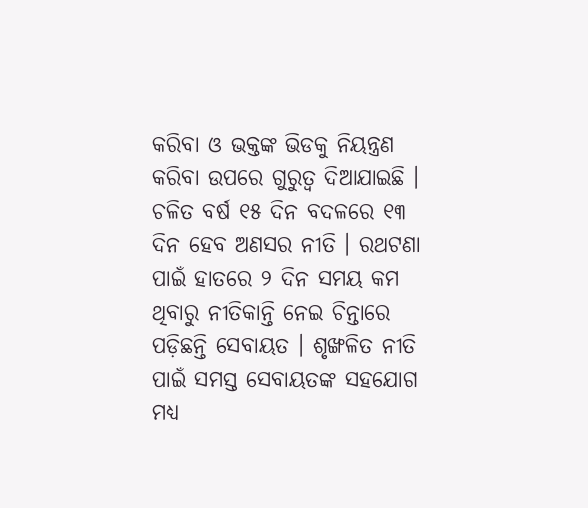କରିବା ଓ ଭକ୍ତଙ୍କ ଭିଡକୁ ନିୟନ୍ତ୍ରଣ କରିବା ଉପରେ ଗୁରୁତ୍ୱ ଦିଆଯାଇଛି । ଚଳିତ ବର୍ଷ ୧୫ ଦିନ ବଦଳରେ ୧୩ ଦିନ ହେବ ଅଣସର ନୀତି । ରଥଟଣା ପାଇଁ ହାତରେ ୨ ଦିନ ସମୟ କମ ଥିବାରୁ ନୀତିକାନ୍ତି ନେଇ ଚିନ୍ତାରେ ପଡ଼ିଛନ୍ତି ସେବାୟତ । ଶୃଙ୍ଖଳିତ ନୀତି ପାଇଁ ସମସ୍ତ ସେବାୟତଙ୍କ ସହଯୋଗ ମଧ୍ୟ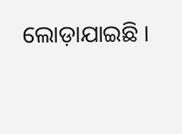ଲୋଡ଼ାଯାଇଛି ।